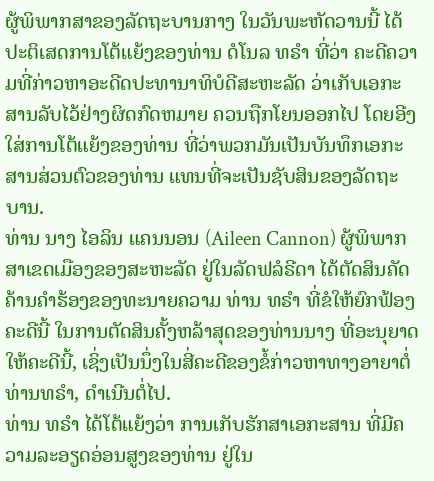ຜູ້ພິພາກສາຂອງລັດຖະບານກາງ ໃນວັນພະຫັດວານນີ້ ໄດ້ປະຕິເສດການໂຕ້ແຍ້ງຂອງທ່ານ ດໍໂນລ ທຣຳ ທີ່ວ່າ ຄະດີຄວາມທີ່ກ່າວຫາອະດີດປະທານາທິບໍດີສະຫະລັດ ວ່າເກັບເອກະສານລັບໄວ້ຢ່າງຜິດກົດຫມາຍ ຄວນຖືກໂຍນອອກໄປ ໂດຍອີງໃສ່ການໂຕ້ແຍ້ງຂອງທ່ານ ທີ່ວ່າພວກມັນເປັນບັນທຶກເອກະສານສ່ວນຕົວຂອງທ່ານ ແທນທີ່ຈະເປັນຊັບສິນຂອງລັດຖະບານ.
ທ່ານ ນາງ ໄອລິນ ແຄນນອນ (Aileen Cannon) ຜູ້ພິພາກສາເຂດເມືອງຂອງສະຫະລັດ ຢູ່ໃນລັດຟລໍຣີດາ ໄດ້ຕັດສິນຄັດຄ້ານຄໍາຮ້ອງຂອງທະນາຍຄວາມ ທ່ານ ທຣຳ ທີ່ຂໍໃຫ້ຍົກຟ້ອງຄະດີນີ້ ໃນການຕັດສິນຄັ້ງຫລ້າສຸດຂອງທ່ານນາງ ທີ່ອະນຸຍາດໃຫ້ຄະດີນີ້, ເຊິ່ງເປັນນຶ່ງໃນສີ່ຄະດີຂອງຂໍ້ກ່າວຫາທາງອາຍາຕໍ່ທ່ານທຣຳ, ດຳເນີນຕໍ່ໄປ.
ທ່ານ ທຣຳ ໄດ້ໂຕ້ແຍ້ງວ່າ ການເກັບຮັກສາເອກະສານ ທີ່ມີຄວາມລະອຽດອ່ອນສູງຂອງທ່ານ ຢູ່ໃນ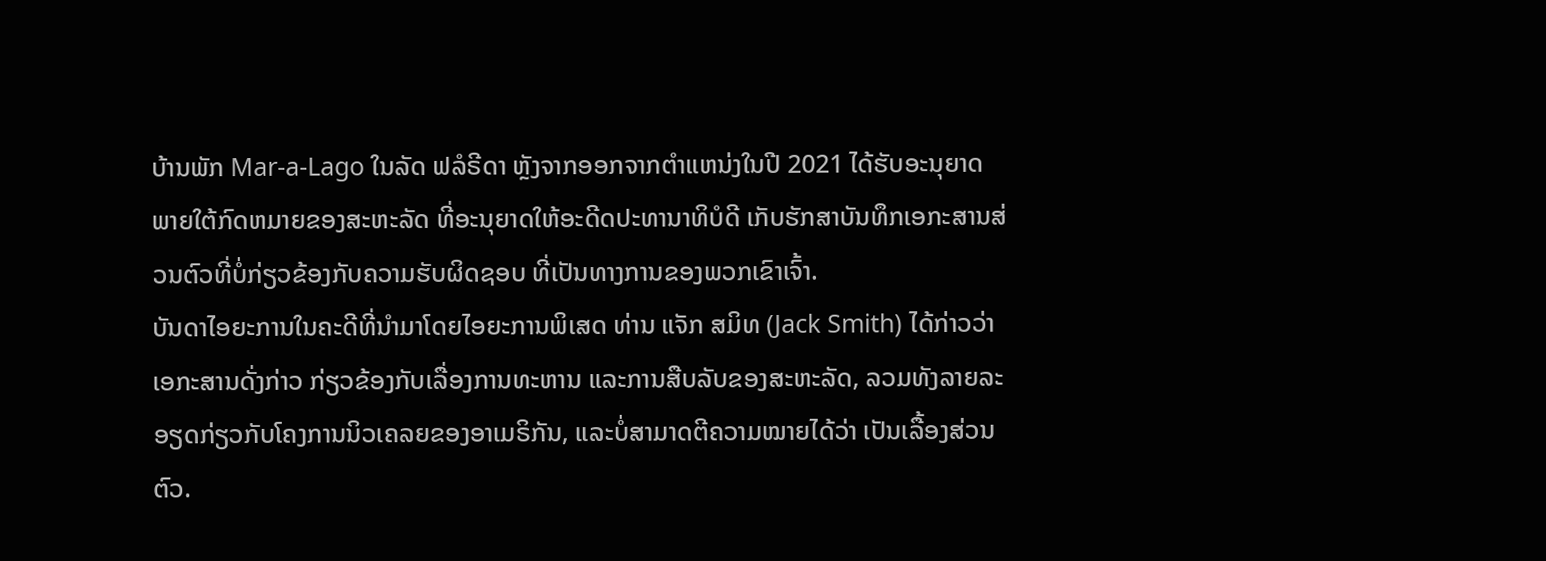ບ້ານພັກ Mar-a-Lago ໃນລັດ ຟລໍຣີດາ ຫຼັງຈາກອອກຈາກຕໍາແຫນ່ງໃນປີ 2021 ໄດ້ຮັບອະນຸຍາດພາຍໃຕ້ກົດຫມາຍຂອງສະຫະລັດ ທີ່ອະນຸຍາດໃຫ້ອະດີດປະທານາທິບໍດີ ເກັບຮັກສາບັນທຶກເອກະສານສ່ວນຕົວທີ່ບໍ່ກ່ຽວຂ້ອງກັບຄວາມຮັບຜິດຊອບ ທີ່ເປັນທາງການຂອງພວກເຂົາເຈົ້າ.
ບັນດາໄອຍະການໃນຄະດີທີ່ນຳມາໂດຍໄອຍະການພິເສດ ທ່ານ ແຈັກ ສມິທ (Jack Smith) ໄດ້ກ່າວວ່າ ເອກະສານດັ່ງກ່າວ ກ່ຽວຂ້ອງກັບເລື່ອງການທະຫານ ແລະການສືບລັບຂອງສະຫະລັດ, ລວມທັງລາຍລະອຽດກ່ຽວກັບໂຄງການນິວເຄລຍຂອງອາເມຣິກັນ, ແລະບໍ່ສາມາດຕີຄວາມໝາຍໄດ້ວ່າ ເປັນເລື້ອງສ່ວນຕົວ.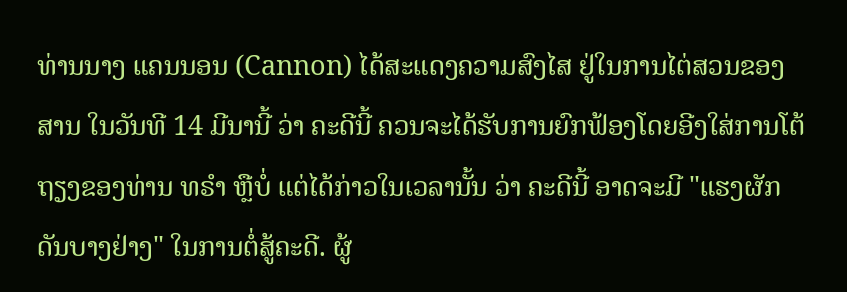ທ່ານນາງ ແຄນນອນ (Cannon) ໄດ້ສະແດງຄວາມສົງໄສ ຢູ່ໃນການໄຕ່ສວນຂອງສານ ໃນວັນທີ 14 ມີນານີ້ ວ່າ ຄະດີນີ້ ຄວນຈະໄດ້ຮັບການຍົກຟ້ອງໂດຍອີງໃສ່ການໂຕ້ຖຽງຂອງທ່ານ ທຣຳ ຫຼືບໍ່ ແຕ່ໄດ້ກ່າວໃນເວລານັ້ນ ວ່າ ຄະດີນີ້ ອາດຈະມີ "ແຮງຜັກດັນບາງຢ່າງ" ໃນການຕໍ່ສູ້ຄະດີ. ຜູ້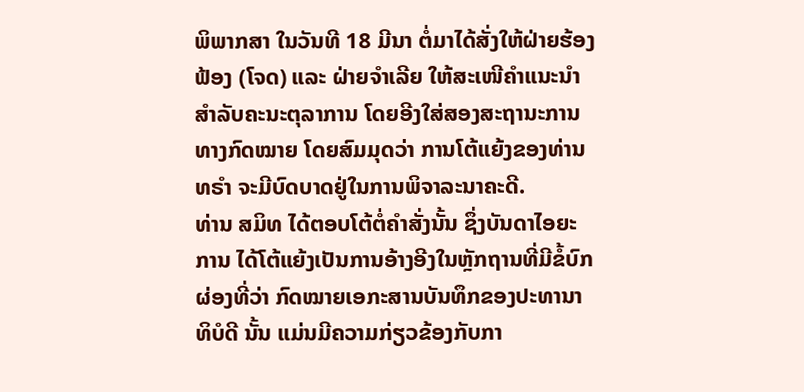ພິພາກສາ ໃນວັນທີ 18 ມີນາ ຕໍ່ມາໄດ້ສັ່ງໃຫ້ຝ່າຍຮ້ອງຟ້ອງ (ໂຈດ) ແລະ ຝ່າຍຈຳເລີຍ ໃຫ້ສະເໜີຄຳແນະນຳສຳລັບຄະນະຕຸລາການ ໂດຍອີງໃສ່ສອງສະຖານະການທາງກົດໝາຍ ໂດຍສົມມຸດວ່າ ການໂຕ້ແຍ້ງຂອງທ່ານ ທຣຳ ຈະມີບົດບາດຢູ່ໃນການພິຈາລະນາຄະດີ.
ທ່ານ ສມິທ ໄດ້ຕອບໂຕ້ຕໍ່ຄຳສັ່ງນັ້ນ ຊຶ່ງບັນດາໄອຍະການ ໄດ້ໂຕ້ແຍ້ງເປັນການອ້າງອີງໃນຫຼັກຖານທີ່ມີຂໍ້ບົກຜ່ອງທີ່ວ່າ ກົດໝາຍເອກະສານບັນທຶກຂອງປະທານາທິບໍດີ ນັ້ນ ແມ່ນມີຄວາມກ່ຽວຂ້ອງກັບກາ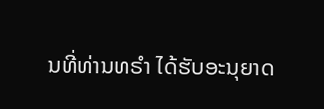ນທີ່ທ່ານທຣຳ ໄດ້ຮັບອະນຸຍາດ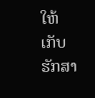ໃຫ້ເກັບຮັກສາ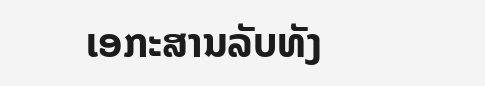ເອກະສານລັບທັງ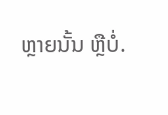ຫຼາຍນັ້ນ ຫຼືບໍ່.